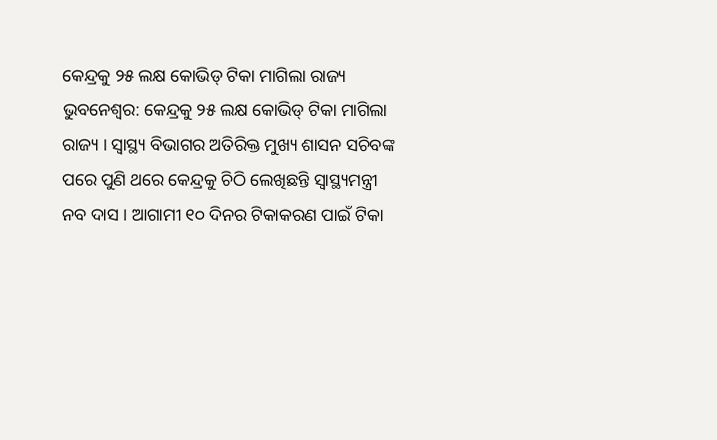କେନ୍ଦ୍ରକୁ ୨୫ ଲକ୍ଷ କୋଭିଡ୍ ଟିକା ମାଗିଲା ରାଜ୍ୟ
ଭୁବନେଶ୍ୱର: କେନ୍ଦ୍ରକୁ ୨୫ ଲକ୍ଷ କୋଭିଡ୍ ଟିକା ମାଗିଲା ରାଜ୍ୟ । ସ୍ୱାସ୍ଥ୍ୟ ବିଭାଗର ଅତିରିକ୍ତ ମୁଖ୍ୟ ଶାସନ ସଚିବଙ୍କ ପରେ ପୁଣି ଥରେ କେନ୍ଦ୍ରକୁ ଚିଠି ଲେଖିଛନ୍ତି ସ୍ୱାସ୍ଥ୍ୟମନ୍ତ୍ରୀ ନବ ଦାସ । ଆଗାମୀ ୧୦ ଦିନର ଟିକାକରଣ ପାଇଁ ଟିକା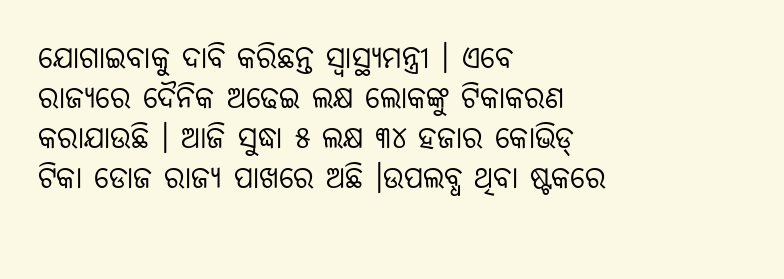ଯୋଗାଇବାକୁ ଦାବି କରିଛନ୍ତ ସ୍ୱାସ୍ଥ୍ୟମନ୍ତ୍ରୀ । ଏବେ ରାଜ୍ୟରେ ଦୈନିକ ଅଢେଇ ଲକ୍ଷ ଲୋକଙ୍କୁ ଟିକାକରଣ କରାଯାଉଛି । ଆଜି ସୁଦ୍ଧା ୫ ଲକ୍ଷ ୩୪ ହଜାର କୋଭିଡ୍ ଟିକା ଡୋଜ ରାଜ୍ୟ ପାଖରେ ଅଛି ।ଉପଲବ୍ଧ ଥିବା ଷ୍ଟକରେ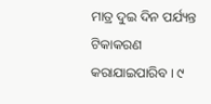ମାତ୍ର ଦୁଇ ଦିନ ପର୍ଯ୍ୟନ୍ତ ଟିକାକରଣ କରାଯାଇପାରିବ । ୯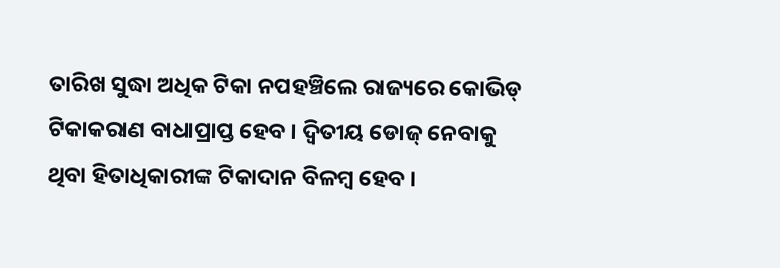ତାରିଖ ସୁଦ୍ଧା ଅଧିକ ଟିକା ନପହଞ୍ଚିଲେ ରାଜ୍ୟରେ କୋଭିଡ୍ ଟିକାକରାଣ ବାଧାପ୍ରାପ୍ତ ହେବ । ଦ୍ୱିତୀୟ ଡୋଜ୍ ନେବାକୁ ଥିବା ହିତାଧିକାରୀଙ୍କ ଟିକାଦାନ ବିଳମ୍ବ ହେବ ।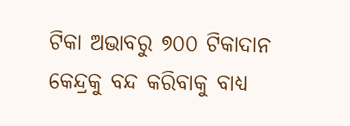ଟିକା ଅଭାବରୁ ୭୦୦ ଟିକାଦାନ କେନ୍ଦ୍ରକୁ ବନ୍ଦ କରିବାକୁ ବାଧ୍ୟ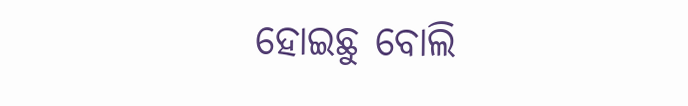ହୋଇଛୁ ବୋଲି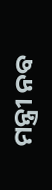ମନ୍ତ୍ରୀ ନବ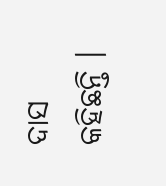ଦାସ କହିଛନ୍ତି ।